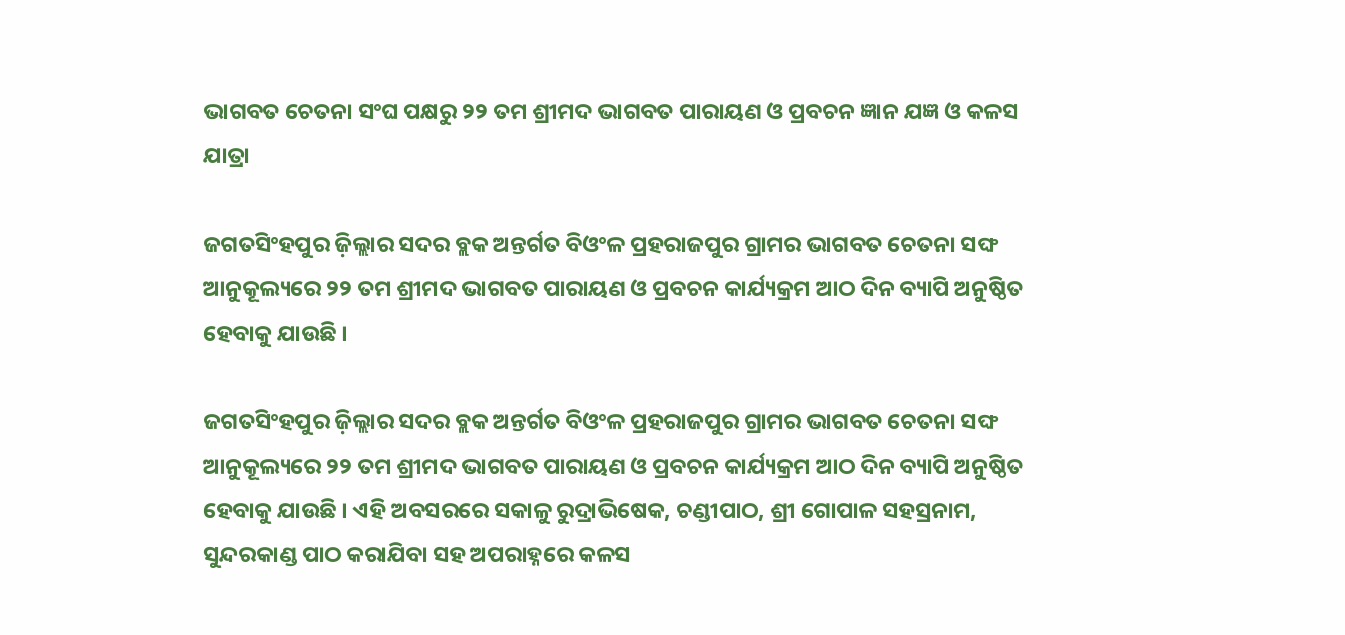ଭାଗବତ ଚେତନା ସଂଘ ପକ୍ଷରୁ ୨୨ ତମ ଶ୍ରୀମଦ ଭାଗବତ ପାରାୟଣ ଓ ପ୍ରବଚନ ଜ୍ଞାନ ଯଜ୍ଞ ଓ କଳସ ଯାତ୍ରା

ଜଗତସିଂହପୁର ଜ଼ିଲ୍ଲାର ସଦର ବ୍ଲକ ଅନ୍ତର୍ଗତ ବିଓଂଳ ପ୍ରହରାଜପୁର ଗ୍ରାମର ଭାଗବତ ଚେତନା ସଙ୍ଘ ଆନୁକୂଲ୍ୟରେ ୨୨ ତମ ଶ୍ରୀମଦ ଭାଗବତ ପାରାୟଣ ଓ ପ୍ରବଚନ କାର୍ଯ୍ୟକ୍ରମ ଆଠ ଦିନ ବ୍ୟାପି ଅନୁଷ୍ଠିତ ହେବାକୁ ଯାଉଛି ।

ଜଗତସିଂହପୁର ଜ଼ିଲ୍ଲାର ସଦର ବ୍ଲକ ଅନ୍ତର୍ଗତ ବିଓଂଳ ପ୍ରହରାଜପୁର ଗ୍ରାମର ଭାଗବତ ଚେତନା ସଙ୍ଘ ଆନୁକୂଲ୍ୟରେ ୨୨ ତମ ଶ୍ରୀମଦ ଭାଗବତ ପାରାୟଣ ଓ ପ୍ରବଚନ କାର୍ଯ୍ୟକ୍ରମ ଆଠ ଦିନ ବ୍ୟାପି ଅନୁଷ୍ଠିତ ହେବାକୁ ଯାଉଛି । ଏହି ଅବସରରେ ସକାଳୁ ରୁଦ୍ରାଭିଷେକ, ଚଣ୍ଡୀପାଠ, ଶ୍ରୀ ଗୋପାଳ ସହସ୍ରନାମ, ସୁନ୍ଦରକାଣ୍ଡ ପାଠ କରାଯିବା ସହ ଅପରାହ୍ନରେ କଳସ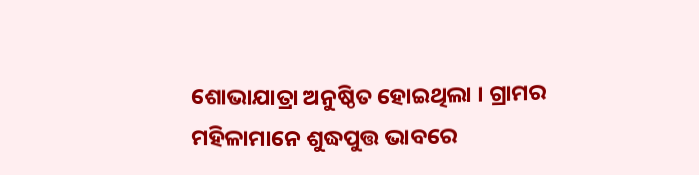ଶୋଭାଯାତ୍ରା ଅନୁଷ୍ଠିତ ହୋଇଥିଲା । ଗ୍ରାମର ମହିଳାମାନେ ଶୁଦ୍ଧପୁତ୍ତ ଭାବରେ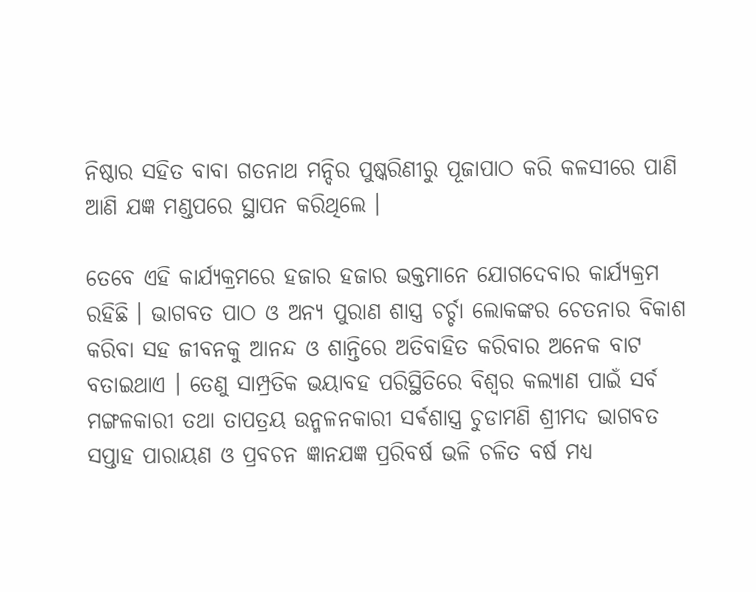ନିଷ୍ଠାର ସହିତ ବାବା ଗତନାଥ ମନ୍ଦିର ପୁଷ୍କରିଣୀରୁ ପୂଜାପାଠ କରି କଳସୀରେ ପାଣି ଆଣି ଯଜ୍ଞ ମଣ୍ଡପରେ ସ୍ଥାପନ କରିଥିଲେ ।

ତେବେ ଏହି କାର୍ଯ୍ୟକ୍ରମରେ ହଜାର ହଜାର ଭକ୍ତମାନେ ଯୋଗଦେବାର କାର୍ଯ୍ୟକ୍ରମ ରହିଛି । ଭାଗବତ ପାଠ ଓ ଅନ୍ୟ ପୁରାଣ ଶାସ୍ତ୍ର ଚର୍ଚ୍ଚା ଲୋକଙ୍କର ଚେତନାର ବିକାଶ କରିବା ସହ ଜୀବନକୁ ଆନନ୍ଦ ଓ ଶାନ୍ତିରେ ଅତିବାହିତ କରିବାର ଅନେକ ବାଟ ବତାଇଥାଏ । ତେଣୁ ସାମ୍ପ୍ରତିକ ଭୟାବହ ପରିସ୍ଥିତିରେ ବିଶ୍ୱର କଲ୍ୟାଣ ପାଇଁ ସର୍ବ ମଙ୍ଗଳକାରୀ ତଥା ତାପତ୍ରୟ ଉନ୍ମଳନକାରୀ ସର୍ଵଶାସ୍ତ୍ର ଚୁଡାମଣି ଶ୍ରୀମଦ ଭାଗବତ ସପ୍ତାହ ପାରାୟଣ ଓ ପ୍ରବଚନ ଜ୍ଞାନଯଜ୍ଞ ପ୍ରରିବର୍ଷ ଭଳି ଚଳିତ ବର୍ଷ ମଧ୍ୟ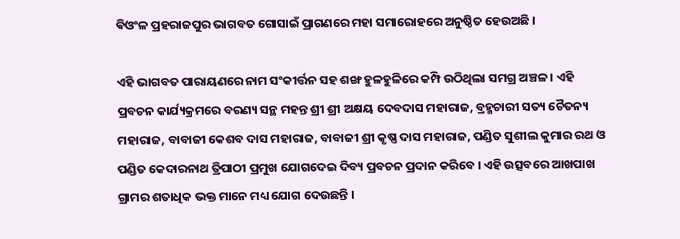ଵିଓଂଳ ପ୍ରହରାଜପୁର ଭାଗବତ ଗୋସାଇଁ ପ୍ରାଗଣରେ ମହା ସମାରୋହରେ ଅନୁଷ୍ଠିତ ହେଉଅଛି ।

ଏହି ଭାଗବତ ପାରାୟଣରେ ନାମ ସଂକୀର୍ତ୍ତନ ସହ ଶଙ୍ଖ ହୁଳହୁଳିରେ କମ୍ପି ଉଠିଥିଲା ସମଗ୍ର ଅଞ୍ଚଳ । ଏହି ପ୍ରବଚନ କାର୍ଯ୍ୟକ୍ରମରେ ବରଣ୍ୟ ସନ୍ଥ ମହନ୍ତ ଶ୍ରୀ ଶ୍ରୀ ଅକ୍ଷୟ ଦେବଦାସ ମହାରାଜ, ବ୍ରହ୍ମଚାରୀ ସତ୍ୟ ଚୈତନ୍ୟ ମହାରାଜ, ବାବାଜୀ କେଶବ ଦାସ ମହାରାଜ, ବାବାଜୀ ଶ୍ରୀ କୃଷ୍ଣ ଦାସ ମହାରାଜ, ପଣ୍ଡିତ ସୁଶୀଲ କୁମାର ରଥ ଓ ପଣ୍ଡିତ କେଦାରନାଥ ତ୍ରିପାଠୀ ପ୍ରମୁଖ ଯୋଗଦେଇ ଦିବ୍ୟ ପ୍ରବଚନ ପ୍ରଦାନ କରିବେ । ଏହି ଉତ୍ସବରେ ଆଖପାଖ ଗ୍ରାମର ଶତାଧିକ ଭକ୍ତ ମାନେ ମଧ୍ୟ ଯୋଗ ଦେଉଛନ୍ତି ।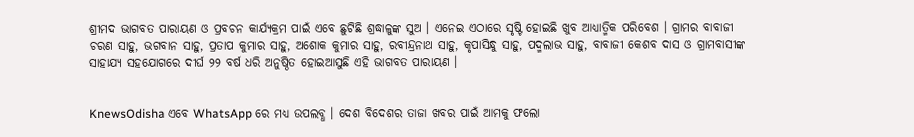ଶ୍ରୀମଦ ଭାଗବତ ପାରାୟଣ ଓ ପ୍ରବଚନ କାର୍ଯ୍ୟକ୍ରମ ପାଇଁ ଏବେ ଛୁଟିଛି ଶ୍ରଦ୍ଧାଳୁଙ୍କ ସୁଅ । ଏନେଇ ଏଠାରେ ସୃଷ୍ଟି ହୋଇଛି ଖୁବ ଆଧ୍ୟାତ୍ମିକ ପରିବେଶ । ଗ୍ରାମର ବାବାଜୀ ଚରଣ ସାହୁ, ଭଗବାନ ସାହୁ, ପ୍ରତାପ କୁମାର ସାହୁ, ଅଶୋକ କୁମାର ସାହୁ, ରବୀନ୍ଦ୍ରନାଥ ସାହୁ, କୃପାସିନ୍ଧୁ ସାହୁ, ପଦ୍ମଲାଭ ସାହୁ, ବାବାଜୀ କେଶବ ଦାସ ଓ ଗ୍ରାମବାସୀଙ୍କ ସାହାଯ୍ୟ ସହଯୋଗରେ ଦୀର୍ଘ ୨୨ ବର୍ଷ ଧରି ଅନୁଷ୍ଠିତ ହୋଇଆସୁଛି ଏହି ଭାଗବତ ପାରାୟଣ ।


KnewsOdisha ଏବେ WhatsApp ରେ ମଧ୍ୟ ଉପଲବ୍ଧ । ଦେଶ ବିଦେଶର ତାଜା ଖବର ପାଇଁ ଆମକୁ ଫଲୋ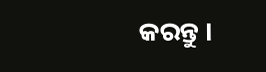କରନ୍ତୁ ।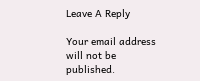Leave A Reply

Your email address will not be published.